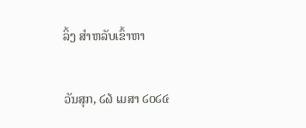ລິ້ງ ສຳຫລັບເຂົ້າຫາ

ວັນສຸກ, ໒໖ ເມສາ ໒໐໒໔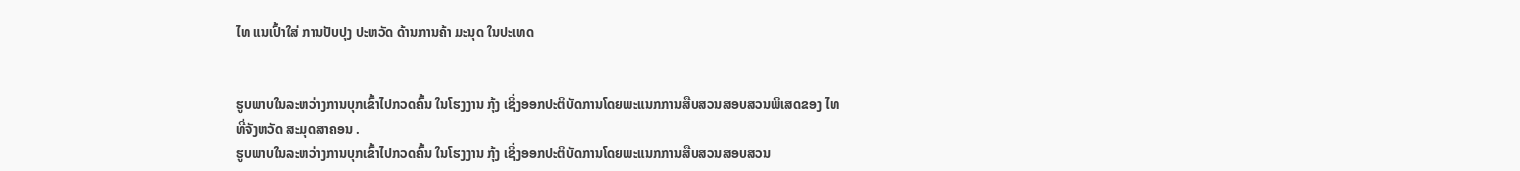ໄທ ແນເປົ້າໃສ່ ການປັບປຸງ ປະຫວັດ ດ້ານການຄ້າ ມະນຸດ ໃນປະເທດ


ຮູບພາບໃນລະຫວ່າງການບຸກເຂົ້າໄປກວດຄົ້ນ ໃນໂຮງງານ ກຸ້ງ ເຊິ່ງອອກປະຕິບັດການໂດຍພະແນກການສືບສວນສອບສວນພິເສດຂອງ ໄທ ທີ່ຈັງຫວັດ ສະມຸດສາຄອນ .
ຮູບພາບໃນລະຫວ່າງການບຸກເຂົ້າໄປກວດຄົ້ນ ໃນໂຮງງານ ກຸ້ງ ເຊິ່ງອອກປະຕິບັດການໂດຍພະແນກການສືບສວນສອບສວນ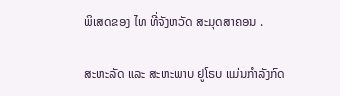ພິເສດຂອງ ໄທ ທີ່ຈັງຫວັດ ສະມຸດສາຄອນ .

ສະຫະລັດ ແລະ ສະຫະພາບ ຢູໂຣບ ແມ່ນກຳລັງກົດ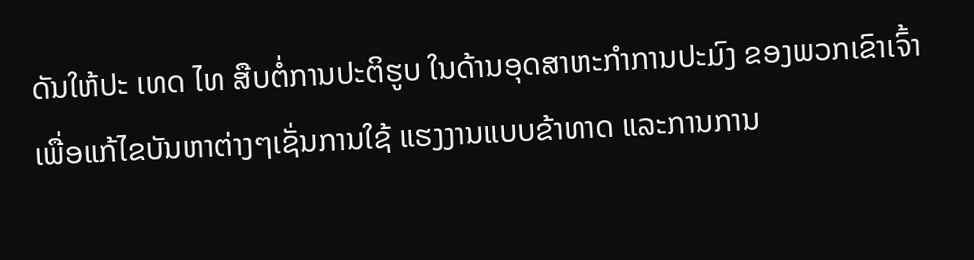ດັນໃຫ້ປະ ເທດ ໄທ ສືບຕໍ່ການປະຕິຮູບ ໃນດ້ານອຸດສາຫະກຳການປະມົງ ຂອງພວກເຂົາເຈົ້າເພື່ອແກ້ໄຂບັນຫາຕ່າງໆເຊັ່ນການໃຊ້ ແຮງງານແບບຂ້າທາດ ແລະການການ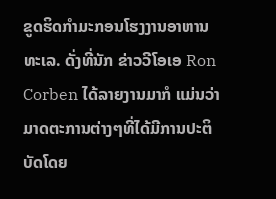ຂູດຮິດກຳມະກອນໂຮງງານອາຫານ ທະເລ. ດັ່ງທີ່ນັກ ຂ່າວວີໂອເອ Ron Corben ໄດ້ລາຍງານມາກໍ ແມ່ນວ່າມາດຕະການຕ່າງໆທີ່ໄດ້ມີການປະຕິບັດໂດຍ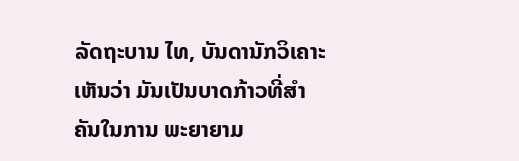ລັດຖະບານ ໄທ, ບັນດານັກວິເຄາະເຫັນວ່າ ມັນເປັນບາດກ້າວທີ່ສຳຄັນໃນການ ພະຍາຍາມ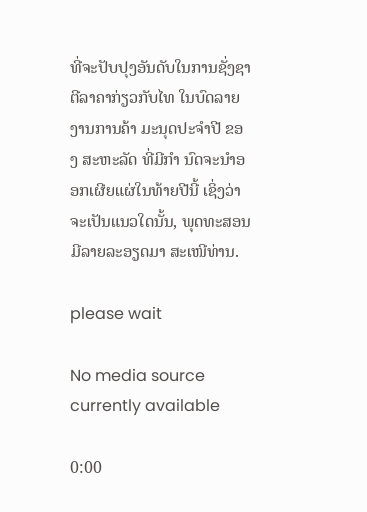ທີ່ຈະປັບປຸງອັນດັບໃນການຊັ່ງຊາຕີລາຄາກ່ຽວກັບໄທ ໃນບົດລາຍງານການຄ້າ ມະນຸດປະຈຳປີ ຂອງ ສະຫະລັດ ທີ່ມີກຳ ນົດຈະນຳອອກເຜີຍແຜ່ໃນທ້າຍປີນີ້ ເຊິ່ງວ່າຈະເປັນແນວໃດນັ້ນ, ພຸດທະສອນ ມີລາຍລະອຽດມາ ສະເໜີທ່ານ.

please wait

No media source currently available

0:00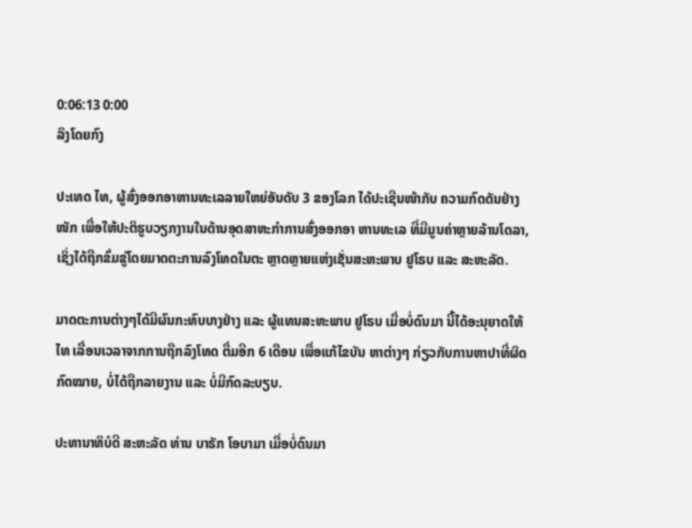0:06:13 0:00
ລິງໂດຍກົງ

ປະເທດ ໄທ, ຜູ້ສົ່ງອອກອາຫານທະເລລາຍໃຫຍ່ອັນດັບ 3 ຂອງໂລກ ໄດ້ປະເຊີນໜ້າກັບ ຄວາມກົດດັນຢ່າງໜັກ ເພື່ອໃຫ້ປະຕິຮູບວຽກງານໃນດ້ານອຸດສາຫະກຳການສົ່ງອອກອາ ຫານທະເລ ທີ່ມີມູນຄ່າຫຼາຍລ້ານໂດລາ, ເຊິ່ງໄດ້ຖືກຂົ່ມຂູ່ໂດຍມາດຕະການລົງໂທດໃນຕະ ຫຼາດຫຼາຍແຫ່ງເຊັ່ນສະຫະພາບ ຢູໂຣບ ແລະ ສະຫະລັດ.

ມາດຕະການຕ່າງໆໄດ້ມີຜົນກະທົບບາງຢ່າງ ແລະ ຜູ້ແທນສະຫະພາບ ຢູໂຣບ ເມື່ອບໍ່ດົນມາ ນີ້ໄດ້ອະນຸຍາດໃຫ້ ໄທ ເລື່ອນເວລາຈາກການຖືກລົງໂທດ ຕື່ມອີກ 6 ເດືອນ ເພື່ອແກ້ໄຂບັນ ຫາຕ່າງໆ ກ່ຽວກັບການຫາປາທີ່ຜິດກົດໝາຍ, ບໍ່ໄດ້ຖືກລາຍງານ ແລະ ບໍ່ມີກົດລະບຽບ.

ປະທານາທິບໍດີ ສະຫະລັດ ທ່ານ ບາຣັກ ໂອບາມາ ເມື່ອບໍ່ດົນມາ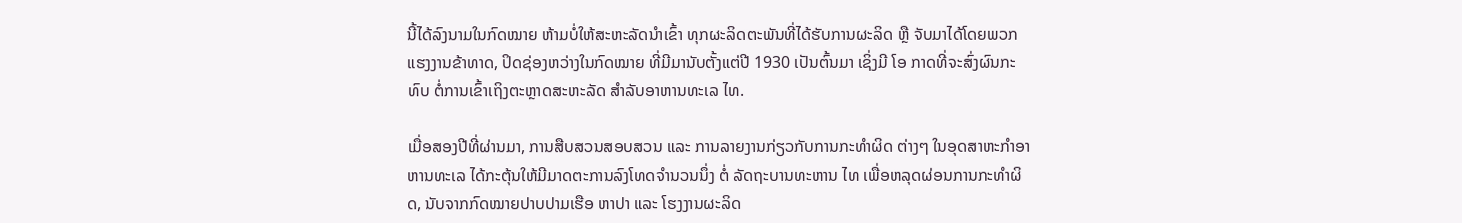ນີ້ໄດ້ລົງນາມໃນກົດໝາຍ ຫ້າມບໍ່ໃຫ້ສະຫະລັດນຳເຂົ້າ ທຸກຜະລິດຕະພັນທີ່ໄດ້ຮັບການຜະລິດ ຫຼື ຈັບມາໄດ້ໂດຍພວກ ແຮງງານຂ້າທາດ, ປິດຊ່ອງຫວ່າງໃນກົດໝາຍ ທີ່ມີມານັບຕັ້ງແຕ່ປີ 1930 ເປັນຕົ້ນມາ ເຊິ່ງມີ ໂອ ກາດທີ່ຈະສົ່ງຜົນກະທົບ ຕໍ່ການເຂົ້າເຖິງຕະຫຼາດສະຫະລັດ ສຳລັບອາຫານທະເລ ໄທ.

ເມື່ອສອງປີທີ່ຜ່ານມາ, ການສືບສວນສອບສວນ ແລະ ການລາຍງານກ່ຽວກັບການກະທຳຜິດ ຕ່າງໆ ໃນອຸດສາຫະກຳອາຫານທະເລ ໄດ້ກະຕຸ້ນໃຫ້ມີມາດຕະການລົງໂທດຈຳນວນນຶ່ງ ຕໍ່ ລັດຖະບານທະຫານ ໄທ ເພື່ອຫລຸດຜ່ອນການກະທຳຜິດ, ນັບຈາກກົດໝາຍປາບປາມເຮືອ ຫາປາ ແລະ ໂຮງງານຜະລິດ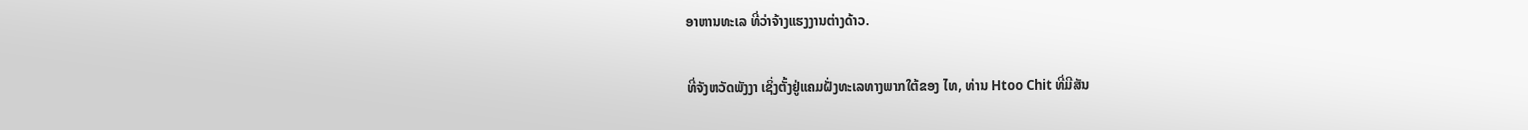ອາຫານທະເລ ທີ່ວ່າຈ້າງແຮງງານຕ່າງດ້າວ.

ທີ່ຈັງຫວັດພັງງາ ເຊິ່ງຕັ້ງຢູ່ແຄມຝັ່ງທະເລທາງພາກໃຕ້ຂອງ ໄທ, ທ່ານ Htoo Chit ທີ່ມີສັນ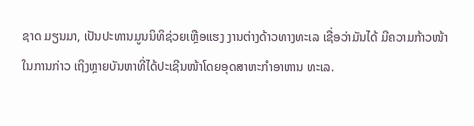ຊາດ ມຽນມາ, ເປັນປະທານມູນນິທິຊ່ວຍເຫຼືອແຮງ ງານຕ່າງດ້າວທາງທະເລ ເຊື່ອວ່າມັນໄດ້ ມີຄວາມກ້າວໜ້າໃນການກ່າວ ເຖິງຫຼາຍບັນຫາທີ່ໄດ້ປະເຊີນໜ້າໂດຍອຸດສາຫະກຳອາຫານ ທະເລ.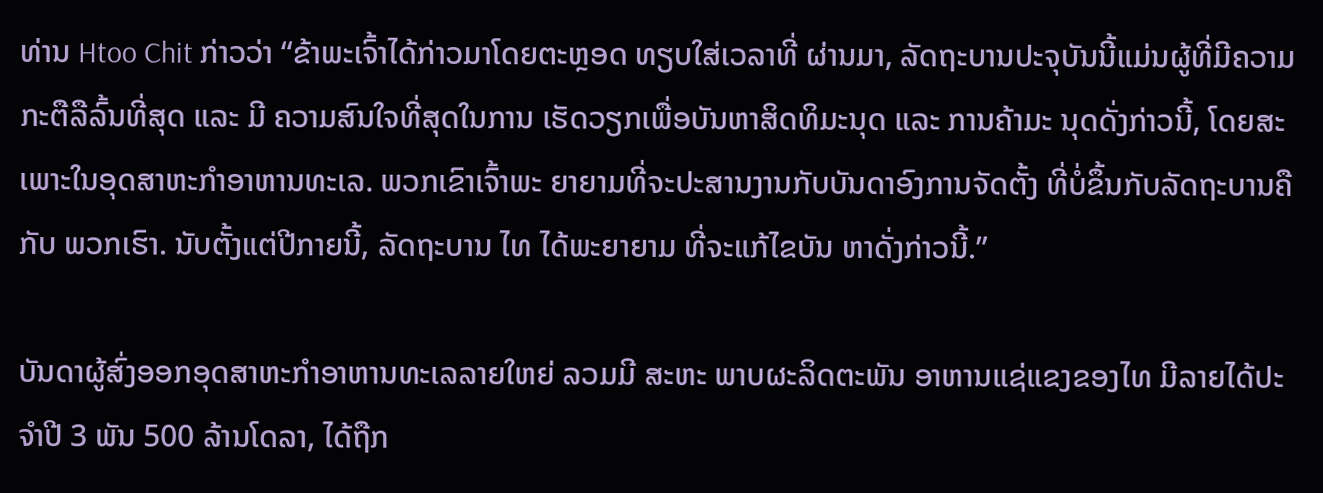ທ່ານ Htoo Chit ກ່າວວ່າ “ຂ້າພະເຈົ້າໄດ້ກ່າວມາໂດຍຕະຫຼອດ ທຽບໃສ່ເວລາທີ່ ຜ່ານມາ, ລັດຖະບານປະຈຸບັນນີ້ແມ່ນຜູ້ທີ່ມີຄວາມກະຕືລືລົ້ນທີ່ສຸດ ແລະ ມີ ຄວາມສົນໃຈທີ່ສຸດໃນການ ເຮັດວຽກເພື່ອບັນຫາສິດທິມະນຸດ ແລະ ການຄ້າມະ ນຸດດັ່ງກ່າວນີ້, ໂດຍສະເພາະໃນອຸດສາຫະກຳອາຫານທະເລ. ພວກເຂົາເຈົ້າພະ ຍາຍາມທີ່ຈະປະສານງານກັບບັນດາອົງການຈັດຕັ້ງ ທີ່ບໍ່ຂຶ້ນກັບລັດຖະບານຄືກັບ ພວກເຮົາ. ນັບຕັ້ງແຕ່ປີກາຍນີ້, ລັດຖະບານ ໄທ ໄດ້ພະຍາຍາມ ທີ່ຈະແກ້ໄຂບັນ ຫາດັ່ງກ່າວນີ້.”

ບັນດາຜູ້ສົ່ງອອກອຸດສາຫະກຳອາຫານທະເລລາຍໃຫຍ່ ລວມມີ ສະຫະ ພາບຜະລິດຕະພັນ ອາຫານແຊ່ແຂງຂອງໄທ ມີລາຍໄດ້ປະຈຳປີ 3 ພັນ 500 ລ້ານໂດລາ, ໄດ້ຖືກ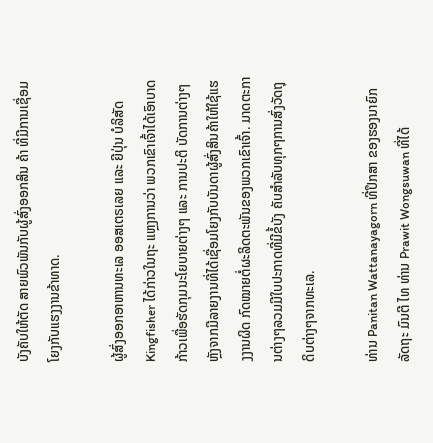ບັງຄັບໃຫ້ຕັດ ສາຍພົວພັນກັບຜູ້ສົ່ງອອກສິນ ຄ້າ ທີ່ມີການເຊື່ອມໂຍງກັບແຮງງານຂ້າທາດ.

ຜູ້ສົ່ງອອກອາຫານທະເລ ອອສເຕຣເລຍ ແລະ ຍີປຸ່ນ ບໍລິສັດ Kingfisher ໄດ້ກ່າວໃນຖະ ແຫຼງການວ່າ ພວກເຂົາເຈົ້າໄດ້ເອົາບາດກ້າວເພື່ອຮັດກຸມນະໂຍບາຍຕ່າງໆ ແລະ ການປະຕິ ບັດການຕ່າງໆຫຼັງຈາກມີລາຍງານທີ່ໄດ້ເຊື່ອມໂຍງກັບບັນດາຜູ້ສົ່ງສິນຄ້າໃຫ້ໃຊ້ແຮງງານຜິດ ກົດໝາຍຕໍ່ຜະລິດຕະພັນຂອງພວກເຂົາເຈົ້າ. ມາດຕະການຕ່າງໆລວມມີໃບປະກາດທີ່ມີຂໍ້ບັງ ຄັບສຳລັບທຸກໆການສົ່ງວັດຖຸດິບຕ່າງໆຈາກທະເລ.

ທ່ານ Panitan Wattanayagorn ທີ່ປຶກສາ ຂອງຮອງນາຍົກລັດຖະ ມົນຕີ ໄທ ທ່ານ Prawit Wongsuwan ທີ່ໄດ້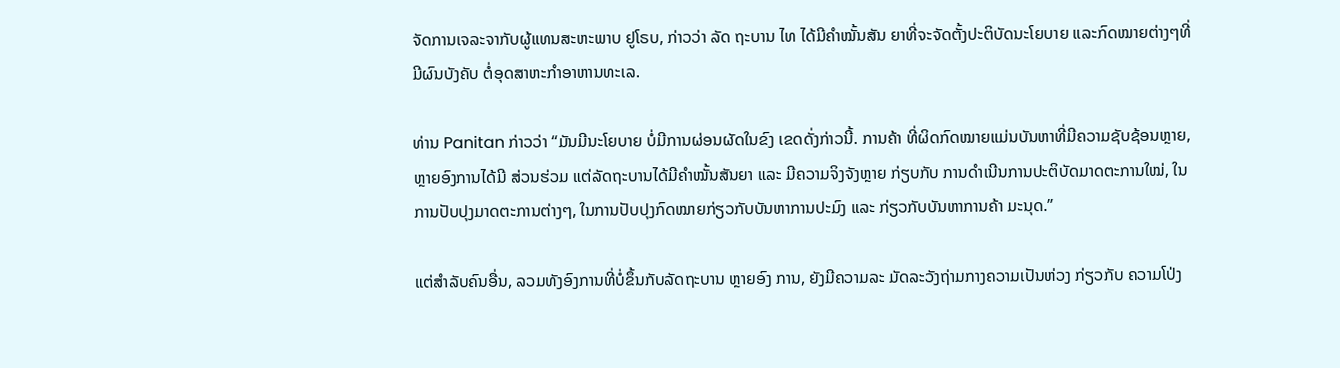ຈັດການເຈລະຈາກັບຜູ້ແທນສະຫະພາບ ຢູໂຣບ, ກ່າວວ່າ ລັດ ຖະບານ ໄທ ໄດ້ມີຄຳໝັ້ນສັນ ຍາທີ່ຈະຈັດຕັ້ງປະຕິບັດນະໂຍບາຍ ແລະກົດໝາຍຕ່າງໆທີ່ມີຜົນບັງຄັບ ຕໍ່ອຸດສາຫະກຳອາຫານທະເລ.

ທ່ານ Panitan ກ່າວວ່າ “ມັນມີນະໂຍບາຍ ບໍ່ມີການຜ່ອນຜັດໃນຂົງ ເຂດດັ່ງກ່າວນີ້. ການຄ້າ ທີ່ຜິດກົດໝາຍແມ່ນບັນຫາທີ່ມີຄວາມຊັບຊ້ອນຫຼາຍ, ຫຼາຍອົງການໄດ້ມີ ສ່ວນຮ່ວມ ແຕ່ລັດຖະບານໄດ້ມີຄຳໝັ້ນສັນຍາ ແລະ ມີຄວາມຈິງຈັງຫຼາຍ ກ່ຽບກັບ ການດຳເນີນການປະຕິບັດມາດຕະການໃໝ່, ໃນການປັບປຸງມາດຕະການຕ່າງໆ, ໃນການປັບປຸງກົດໝາຍກ່ຽວກັບບັນຫາການປະມົງ ແລະ ກ່ຽວກັບບັນຫາການຄ້າ ມະນຸດ.”

ແຕ່ສຳລັບຄົນອື່ນ, ລວມທັງອົງການທີ່ບໍ່ຂຶ້ນກັບລັດຖະບານ ຫຼາຍອົງ ການ, ຍັງມີຄວາມລະ ມັດລະວັງຖ່າມກາງຄວາມເປັນຫ່ວງ ກ່ຽວກັບ ຄວາມໂປ່ງ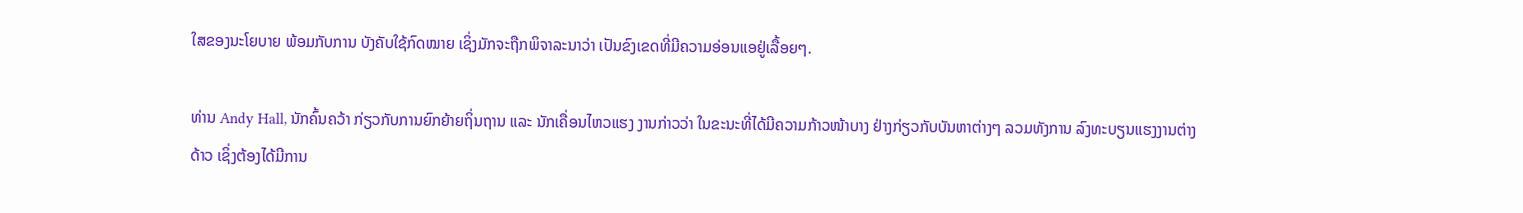ໃສຂອງນະໂຍບາຍ ພ້ອມກັບການ ບັງຄັບໃຊ້ກົດໝາຍ ເຊິ່ງມັກຈະຖືກພິຈາລະນາວ່າ ເປັນຂົງເຂດທີ່ມີຄວາມອ່ອນແອຢູ່ເລື້ອຍໆ.

ທ່ານ Andy Hall, ນັກຄົ້ນຄວ້າ ກ່ຽວກັບການຍົກຍ້າຍຖິ່ນຖານ ແລະ ນັກເຄື່ອນໄຫວແຮງ ງານກ່າວວ່າ ໃນຂະນະທີ່ໄດ້ມີຄວາມກ້າວໜ້າບາງ ຢ່າງກ່ຽວກັບບັນຫາຕ່າງໆ ລວມທັງການ ລົງທະບຽນແຮງງານຕ່າງດ້າວ ເຊິ່ງຕ້ອງໄດ້ມີການ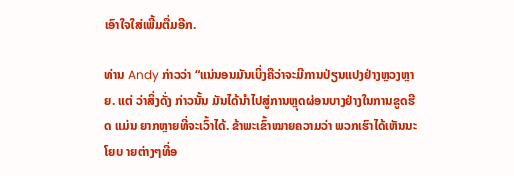ເອົາໃຈໃສ່ເພີ້ມຕື່ມອີກ.

ທ່ານ Andy ກ່າວວ່າ “ແນ່ນອນມັນເບິ່ງຄືວ່າຈະມີການປ່ຽນແປງຢ່າງຫຼວງຫຼາຍ. ແຕ່ ວ່າສິ່ງດັ່ງ ກ່າວນັ້ນ ມັນໄດ້ນຳໄປສູ່ການຫຼຸດຜ່ອນບາງຢ່າງໃນການຂູດຮີດ ແມ່ນ ຍາກຫຼາຍທີ່ຈະເວົ້າໄດ້. ຂ້າພະເຂົ້າໝາຍຄວາມວ່າ ພວກເຮົາໄດ້ເຫັນນະໂຍບ າຍຕ່າງໆທີ່ອ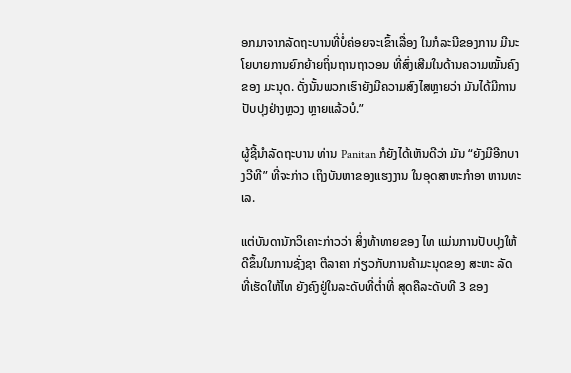ອກມາຈາກລັດຖະບານທີ່ບໍ່ຄ່ອຍຈະເຂົ້າເລື່ອງ ໃນກໍລະນີຂອງການ ມີນະໂຍບາຍການຍົກຍ້າຍຖິ່ນຖານຖາວອນ ທີ່ສົ່ງເສີມໃນດ້ານຄວາມໝັ້ນຄົງຂອງ ມະນຸດ. ດັ່ງນັ້ນພວກເຮົາຍັງມີຄວາມສົງໄສຫຼາຍວ່າ ມັນໄດ້ມີການປັບປຸງຢ່າງຫຼວງ ຫຼາຍແລ້ວບໍ.”

ຜູ້ຊີ້ນຳລັດຖະບານ ທ່ານ Panitan ກໍຍັງໄດ້ເຫັນດີວ່າ ມັນ “ຍັງມີອີກບາງວີທີ” ທີ່ຈະກ່າວ ເຖິງບັນຫາຂອງແຮງງານ ໃນອຸດສາຫະກຳອາ ຫານທະເລ.

ແຕ່ບັນດານັກວິເຄາະກ່າວວ່າ ສິ່ງທ້າທາຍຂອງ ໄທ ແມ່ນການປັບປຸງໃຫ້ດີຂຶ້ນໃນການຊັ່ງຊາ ຕີລາຄາ ກ່ຽວກັບການຄ້າມະນຸດຂອງ ສະຫະ ລັດ ທີ່ເຮັດໃຫ້ໄທ ຍັງຄົງຢູ່ໃນລະດັບທີ່ຕ່ຳທີ່ ສຸດຄືລະດັບທີ 3 ຂອງ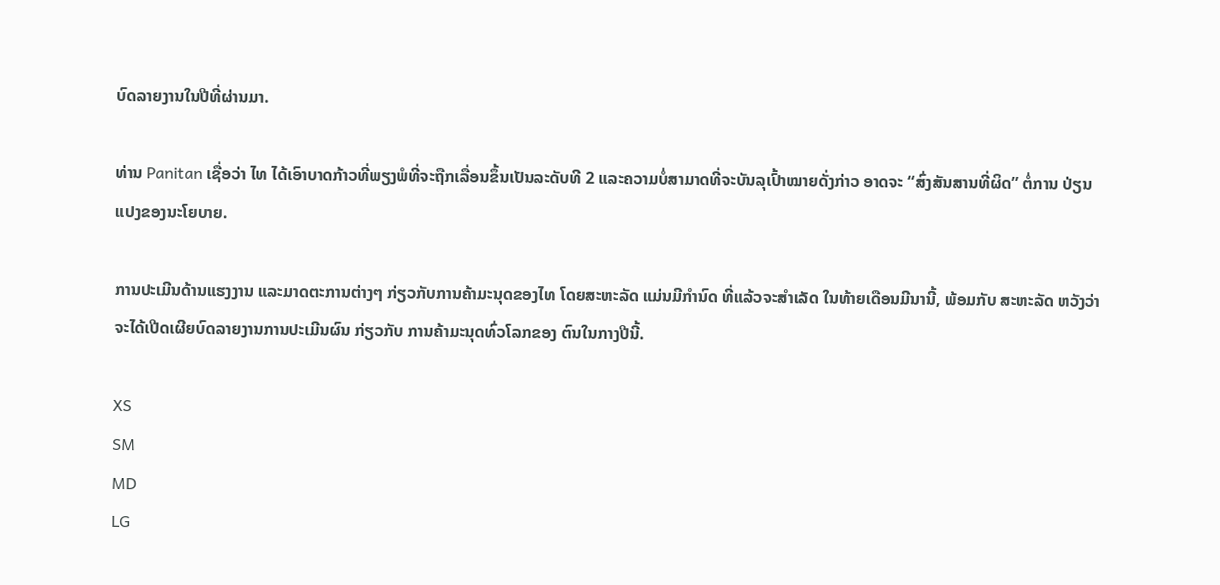ບົດລາຍງານໃນປີທີ່ຜ່ານມາ.

ທ່ານ Panitan ເຊື່ອວ່າ ໄທ ໄດ້ເອົາບາດກ້າວທີ່ພຽງພໍທີ່ຈະຖືກເລື່ອນຂຶ້ນເປັນລະດັບທີ 2 ແລະຄວາມບໍ່ສາມາດທີ່ຈະບັນລຸເປົ້າໝາຍດັ່ງກ່າວ ອາດຈະ “ສົ່ງສັນສານທີ່ຜິດ” ຕໍ່ການ ປ່ຽນແປງຂອງນະໂຍບາຍ.

ການປະເມີນດ້ານແຮງງານ ແລະມາດຕະການຕ່າງໆ ກ່ຽວກັບການຄ້າມະນຸດຂອງໄທ ໂດຍສະຫະລັດ ແມ່ນມີກຳນົດ ທີ່ແລ້ວຈະສຳເລັດ ໃນທ້າຍເດືອນມີນານີ້, ພ້ອມກັບ ສະຫະລັດ ຫວັງວ່າຈະໄດ້ເປີດເຜີຍບົດລາຍງານການປະເມີນຜົນ ກ່ຽວກັບ ການຄ້າມະນຸດທົ່ວໂລກຂອງ ຕົນໃນກາງປີນີ້.

XS
SM
MD
LG